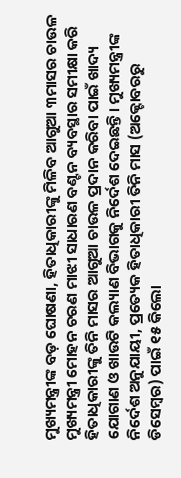ମୁଖ୍ୟମନ୍ତ୍ରୀଙ୍କ ବଡ଼ ଘୋଷଣା, ହିତାଧିକାରୀଙ୍କୁ ମିଳିବ ଆଗୁଆ ୩ମାସର ଚାଉଳ
ମୁଖ୍ୟମନ୍ତ୍ରୀ ମୋହନ ଚରଣ ମାଝୀ ସାଧାରଣ ବଣ୍ଟନ ବ୍ୟବସ୍ଥାର ସମୀକ୍ଷା କରି ହିତାଧିକାରୀଙ୍କୁ ତିନି ମାସର ଆଗୁଆ ଚାଉଳ ପ୍ରଦାନ କରିବା ପାଇଁ ଖାଦ୍ୟ ଯୋଗାଣ ଓ ଖାଉଟି କଲ୍ୟାଣ ବିଭାଗକୁ ନିର୍ଦେଶ ଦେଇଛନ୍ତି। ମୁଖ୍ୟମନ୍ତ୍ରୀଙ୍କ ନିର୍ଦେଶ ଅନୁଯାୟୀ, ପ୍ରତ୍ୟେକ ହିତାଧିକାରୀ ତିନି ମାସ (ଅକ୍ଟୋବରରୁ ଡିସେମ୍ବର) ପାଇଁ ୧୫ କିଲୋ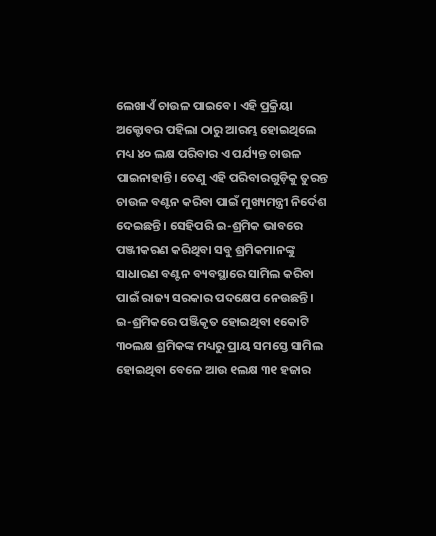ଲେଖାଏଁ ଚାଉଳ ପାଇବେ। ଏହି ପ୍ରକ୍ରିୟା ଅକ୍ଟୋବର ପହିଲା ଠାରୁ ଆରମ୍ଭ ହୋଇଥିଲେ ମଧ୍ୟ ୪୦ ଲକ୍ଷ ପରିବାର ଏ ପର୍ଯ୍ୟନ୍ତ ଚାଉଳ ପାଇନାହାନ୍ତି। ତେଣୁ ଏହି ପରିବାରଗୁଡ଼ିକୁ ତୁରନ୍ତ ଚାଉଳ ବଣ୍ଟନ କରିବା ପାଇଁ ମୁଖ୍ୟମନ୍ତ୍ରୀ ନିର୍ଦେଶ ଦେଇଛନ୍ତି। ସେହିପରି ଇ-ଶ୍ରମିକ ଭାବରେ ପଞ୍ଜୀକରଣ କରିଥିବା ସବୁ ଶ୍ରମିକମାନଙ୍କୁ ସାଧାରଣ ବଣ୍ଟନ ବ୍ୟବସ୍ଥାରେ ସାମିଲ କରିବା ପାଇଁ ରାଜ୍ୟ ସରକାର ପଦକ୍ଷେପ ନେଉଛନ୍ତି।
ଇ-ଶ୍ରମିକରେ ପଞ୍ଜିକୃତ ହୋଇଥିବା ୧କୋଟି ୩୦ଲକ୍ଷ ଶ୍ରମିକଙ୍କ ମଧ୍ୟରୁ ପ୍ରାୟ ସମସ୍ତେ ସାମିଲ ହୋଇଥିବା ବେଳେ ଆଉ ୧ଲକ୍ଷ ୩୧ ହଜାର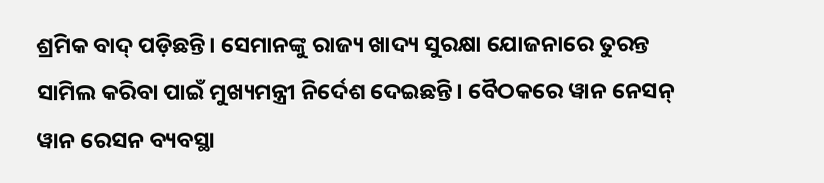ଶ୍ରମିକ ବାଦ୍ ପଡ଼ିଛନ୍ତି। ସେମାନଙ୍କୁ ରାଜ୍ୟ ଖାଦ୍ୟ ସୁରକ୍ଷା ଯୋଜନାରେ ତୁରନ୍ତ ସାମିଲ କରିବା ପାଇଁ ମୁଖ୍ୟମନ୍ତ୍ରୀ ନିର୍ଦେଶ ଦେଇଛନ୍ତି। ବୈଠକରେ ୱାନ ନେସନ୍ ୱାନ ରେସନ ବ୍ୟବସ୍ଥା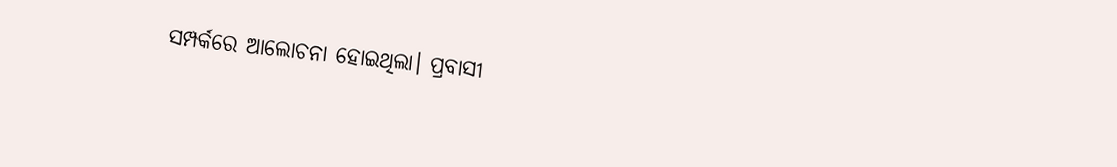ସମ୍ପର୍କରେ ଆଲୋଚନା ହୋଇଥିଲା। ପ୍ରବାସୀ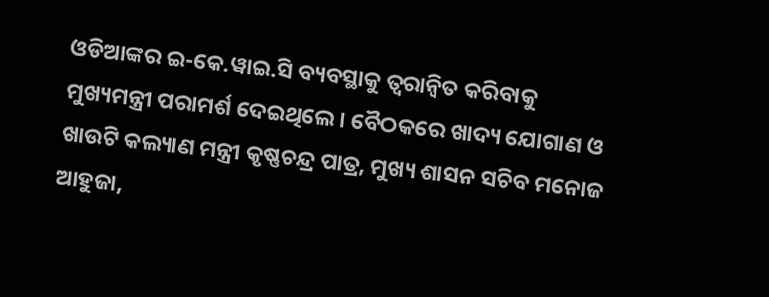ଓଡିଆଙ୍କର ଇ-କେ.ୱାଇ.ସି ବ୍ୟବସ୍ଥାକୁ ତ୍ବରାନ୍ବିତ କରିବାକୁ ମୁଖ୍ୟମନ୍ତ୍ରୀ ପରାମର୍ଶ ଦେଇଥିଲେ। ବୈଠକରେ ଖାଦ୍ୟ ଯୋଗାଣ ଓ ଖାଉଟି କଲ୍ୟାଣ ମନ୍ତ୍ରୀ କୃଷ୍ଣଚନ୍ଦ୍ର ପାତ୍ର, ମୁଖ୍ୟ ଶାସନ ସଚିବ ମନୋଜ ଆହୁଜା,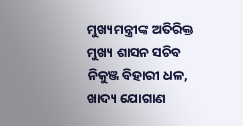ମୁଖ୍ୟମନ୍ତ୍ରୀଙ୍କ ଅତିରିକ୍ତ ମୁଖ୍ୟ ଶାସନ ସଚିବ ନିକୁଞ୍ଜ ବିହାରୀ ଧଳ, ଖାଦ୍ୟ ଯୋଗାଣ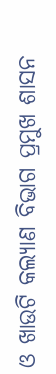ଓ ଖାଉଟି କଲ୍ୟାଣ ବିଭାଗ ପ୍ରମୁଖ ଶାସନ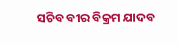ସଚିବ ବୀର ବିକ୍ରମ ଯାଦବ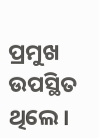ପ୍ରମୁଖ ଉପସ୍ଥିତ ଥିଲେ।